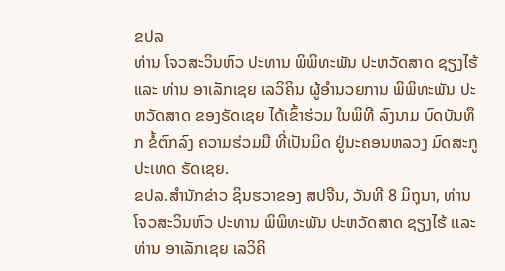ຂປລ
ທ່ານ ໂຈວສະວິນຫົວ ປະທານ ພິພິທະພັນ ປະຫວັດສາດ ຊຽງໄຮ້ ແລະ ທ່ານ ອາເລັກເຊຍ ເລວິຄິນ ຜູ້ອຳນວຍການ ພິພິທະພັນ ປະຫວັດສາດ ຂອງຣັດເຊຍ ໄດ້ເຂົ້າຮ່ວມ ໃນພິທີ ລົງນາມ ບົດບັນທຶກ ຂໍ້ຕົກລົງ ຄວາມຮ່ວມມື ທີ່ເປັນມິດ ຢູ່ນະຄອນຫລວງ ມົດສະກູ ປະເທດ ຣັດເຊຍ.
ຂປລ.ສຳນັກຂ່າວ ຊິນຮວາຂອງ ສປຈີນ, ວັນທີ 8 ມິຖຸນາ, ທ່ານ ໂຈວສະວິນຫົວ ປະທານ ພິພິທະພັນ ປະຫວັດສາດ ຊຽງໄຮ້ ແລະ ທ່ານ ອາເລັກເຊຍ ເລວິຄິ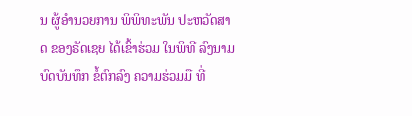ນ ຜູ້ອຳນວຍການ ພິພິທະພັນ ປະຫວັດສາດ ຂອງຣັດເຊຍ ໄດ້ເຂົ້າຮ່ວມ ໃນພິທີ ລົງນາມ ບົດບັນທຶກ ຂໍ້ຕົກລົງ ຄວາມຮ່ວມມື ທີ່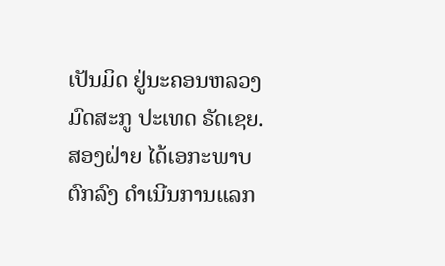ເປັນມິດ ຢູ່ນະຄອນຫລວງ ມົດສະກູ ປະເທດ ຣັດເຊຍ. ສອງຝ່າຍ ໄດ້ເອກະພາບ ຕົກລົງ ດຳເນີນການແລກ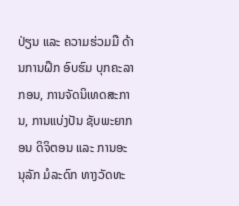ປ່ຽນ ແລະ ຄວາມຮ່ວມມື ດ້ານການຝຶກ ອົບຮົມ ບຸກຄະລາກອນ, ການຈັດນິເທດສະການ, ການແບ່ງປັນ ຊັບພະຍາກອນ ດິຈິຕອນ ແລະ ການອະນຸລັກ ມໍລະດົກ ທາງວັດທະ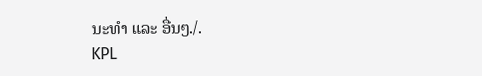ນະທຳ ແລະ ອື່ນໆ./.
KPL